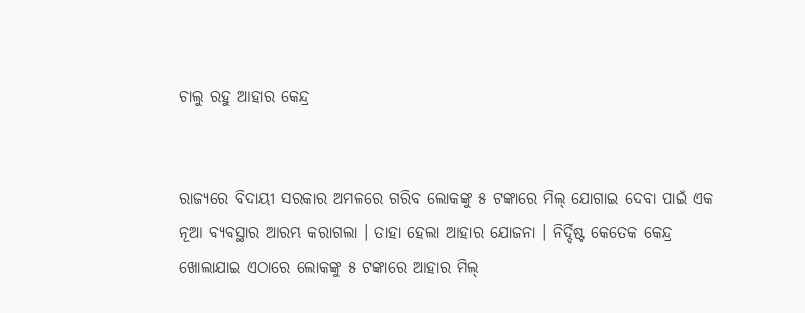ଚାଲୁ ରହୁ ଆହାର କେନ୍ଦ୍ର


ରାଜ୍ୟରେ ବିଦାୟୀ ସରକାର ଅମଳରେ ଗରିବ ଲୋକଙ୍କୁ ୫ ଟଙ୍କାରେ ମିଲ୍ ଯୋଗାଇ ଦେବା ପାଇଁ ଏକ ନୂଆ ବ୍ୟବସ୍ଥାର ଆରମ୍ଭ କରାଗଲା । ତାହା ହେଲା ଆହାର ଯୋଜନା । ନିର୍ଦ୍ଦିଷ୍ଟ କେତେକ କେନ୍ଦ୍ର ଖୋଲାଯାଇ ଏଠାରେ ଲୋକଙ୍କୁ ୫ ଟଙ୍କାରେ ଆହାର ମିଲ୍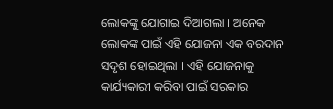ଲୋକଙ୍କୁ ଯୋଗାଇ ଦିଆଗଲା । ଅନେକ ଲୋକଙ୍କ ପାଇଁ ଏହି ଯୋଜନା ଏକ ବରଦାନ ସଦୃଶ ହୋଇଥିଲା । ଏହି ଯୋଜନାକୁ କାର୍ଯ୍ୟକାରୀ କରିବା ପାଇଁ ସରକାର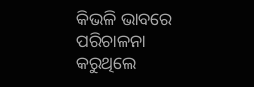କିଭଳି ଭାବରେ ପରିଚାଳନା କରୁଥିଲେ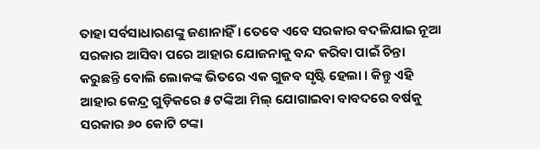ତାହା ସର୍ବସାଧାରଣଙ୍କୁ ଜଣାନାହିଁ । ତେବେ ଏବେ ସରକାର ବଦଳିଯାଇ ନୂଆ ସରକାର ଆସିବା ପରେ ଆହାର ଯୋଜନାକୁ ବନ୍ଦ କରିବା ପାଇଁ ଚିନ୍ତା କରୁଛନ୍ତି ବୋଲି ଲୋକଙ୍କ ଭିତରେ ଏକ ଗୁଜବ ସୃଷ୍ଟି ହେଲା । କିନ୍ତୁ ଏହି ଆହାର କେନ୍ଦ୍ର ଗୁଡ଼ିକରେ ୫ ଟଙ୍କିଆ ମିଲ୍ ଯୋଗାଇବା ବାବଦରେ ବର୍ଷକୁ ସରକାର ୬୦ କୋଟି ଟଙ୍କା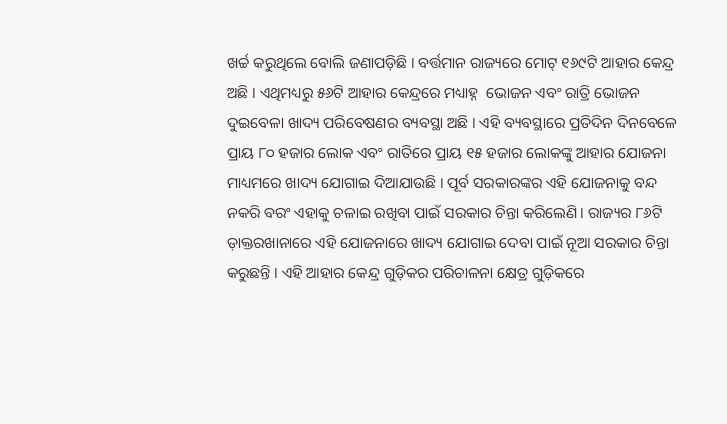ଖର୍ଚ୍ଚ କରୁଥିଲେ ବୋଲି ଜଣାପଡ଼ିଛି । ବର୍ତ୍ତମାନ ରାଜ୍ୟରେ ମୋଟ୍ ୧୬୯ଟି ଆହାର କେନ୍ଦ୍ର ଅଛି । ଏଥିମଧ୍ୟରୁ ୫୬ଟି ଆହାର କେନ୍ଦ୍ରରେ ମଧ୍ୟାହ୍ନ  ଭୋଜନ ଏବଂ ରାତ୍ରି ଭୋଜନ ଦୁଇବେଳା ଖାଦ୍ୟ ପରିବେଷଣର ବ୍ୟବସ୍ଥା ଅଛି । ଏହି ବ୍ୟବସ୍ଥାରେ ପ୍ରତିଦିନ ଦିନବେଳେ ପ୍ରାୟ ୮୦ ହଜାର ଲୋକ ଏବଂ ରାତିରେ ପ୍ରାୟ ୧୫ ହଜାର ଲୋକଙ୍କୁ ଆହାର ଯୋଜନା ମାଧ୍ୟମରେ ଖାଦ୍ୟ ଯୋଗାଇ ଦିଆଯାଉଛି । ପୂର୍ବ ସରକାରଙ୍କର ଏହି ଯୋଜନାକୁ ବନ୍ଦ ନକରି ବରଂ ଏହାକୁ ଚଳାଇ ରଖିବା ପାଇଁ ସରକାର ଚିନ୍ତା କରିଲେଣି । ରାଜ୍ୟର ୮୬ଟି ଡ଼ାକ୍ତରଖାନାରେ ଏହି ଯୋଜନାରେ ଖାଦ୍ୟ ଯୋଗାଇ ଦେବା ପାଇଁ ନୂଆ ସରକାର ଚିନ୍ତା କରୁଛନ୍ତି । ଏହି ଆହାର କେନ୍ଦ୍ର ଗୁଡ଼ିକର ପରିଚାଳନା କ୍ଷେତ୍ର ଗୁଡ଼ିକରେ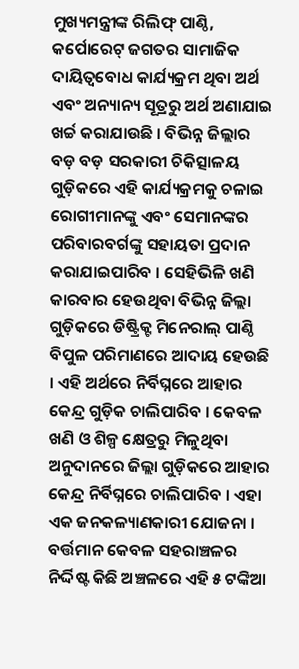ମୁଖ୍ୟମନ୍ତ୍ରୀଙ୍କ ରିଲିଫ୍ ପାଣ୍ଠି, କର୍ପୋରେଟ୍ ଜଗତର ସାମାଜିକ ଦାୟିତ୍ୱବୋଧ କାର୍ଯ୍ୟକ୍ରମ ଥିବା ଅର୍ଥ ଏବଂ ଅନ୍ୟାନ୍ୟ ସୂତ୍ରରୁ ଅର୍ଥ ଅଣାଯାଇ ଖର୍ଚ୍ଚ କରାଯାଉଛି । ବିଭିନ୍ନ ଜିଲ୍ଲାର ବଡ଼ ବଡ଼ ସରକାରୀ ଚିକିତ୍ସାଳୟ ଗୁଡ଼ିକରେ ଏହି କାର୍ଯ୍ୟକ୍ରମକୁ ଚଳାଇ ରୋଗୀମାନଙ୍କୁ ଏବଂ ସେମାନଙ୍କର ପରିବାରବର୍ଗଙ୍କୁ ସହାୟତା ପ୍ରଦାନ କରାଯାଇପାରିବ । ସେହିଭିଳି ଖଣି କାରବାର ହେଉଥିବା ବିଭିନ୍ନ ଜିଲ୍ଲା ଗୁଡ଼ିକରେ ଡିଷ୍ଟ୍ରିକ୍ଟ ମିନେରାଲ୍ ପାଣ୍ଠି ବିପୁଳ ପରିମାଣରେ ଆଦାୟ ହେଉଛି । ଏହି ଅର୍ଥରେ ନିର୍ବିଘ୍ନରେ ଆହାର କେନ୍ଦ୍ର ଗୁଡ଼ିକ ଚାଲିପାରିବ । କେବଳ ଖଣି ଓ ଶିଳ୍ପ କ୍ଷେତ୍ରରୁ ମିଳୁଥିବା ଅନୁଦାନରେ ଜିଲ୍ଲା ଗୁଡ଼ିକରେ ଆହାର କେନ୍ଦ୍ର ନିର୍ବିଘ୍ନରେ ଚାଲିପାରିବ । ଏହା ଏକ ଜନକଳ୍ୟାଣକାରୀ ଯୋଜନା । ବର୍ତ୍ତମାନ କେବଳ ସହରାଞ୍ଚଳର ନିର୍ଦ୍ଦିଷ୍ଟ କିଛି ଅଞ୍ଚଳରେ ଏହି ୫ ଟଙ୍କିଆ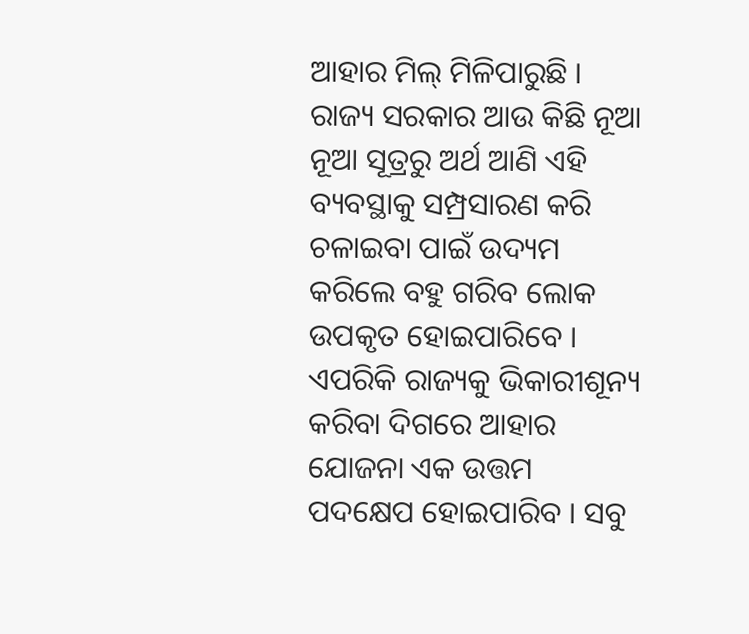ଆହାର ମିଲ୍ ମିଳିପାରୁଛି । ରାଜ୍ୟ ସରକାର ଆଉ କିଛି ନୂଆ ନୂଆ ସୂତ୍ରରୁ ଅର୍ଥ ଆଣି ଏହି ବ୍ୟବସ୍ଥାକୁ ସମ୍ପ୍ରସାରଣ କରି ଚଳାଇବା ପାଇଁ ଉଦ୍ୟମ କରିଲେ ବହୁ ଗରିବ ଲୋକ ଉପକୃତ ହୋଇପାରିବେ । ଏପରିକି ରାଜ୍ୟକୁ ଭିକାରୀଶୂନ୍ୟ କରିବା ଦିଗରେ ଆହାର ଯୋଜନା ଏକ ଉତ୍ତମ ପଦକ୍ଷେପ ହୋଇପାରିବ । ସବୁ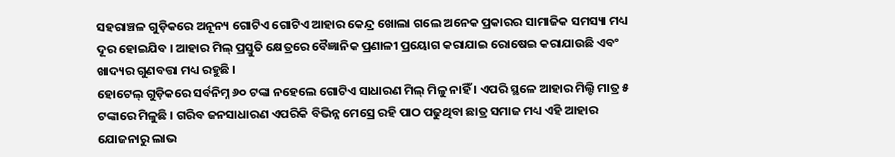ସହରାଞ୍ଚଳ ଗୁଡ଼ିକରେ ଅନୂନ୍ୟ ଗୋଟିଏ ଗୋଟିଏ ଆହାର କେନ୍ଦ୍ର ଖୋଲା ଗଲେ ଅନେକ ପ୍ରକାରର ସାମାଜିକ ସମସ୍ୟା ମଧ୍ୟ ଦୂର ହୋଇଯିବ । ଆହାର ମିଲ୍ ପ୍ରସ୍ତୁତି କ୍ଷେତ୍ରରେ ବୈଜ୍ଞାନିକ ପ୍ରଣାଳୀ ପ୍ରୟୋଗ କରାଯାଇ ରୋଷେଇ କରାଯାଉଛି ଏବଂ ଖାଦ୍ୟର ଗୁଣବତ୍ତା ମଧ୍ୟ ରହୁଛି ।
ହୋଟେଲ୍ ଗୁଡ଼ିକରେ ସର୍ବନିମ୍ନ ୬୦ ଟଙ୍କା ନହେଲେ ଗୋଟିଏ ସାଧାରଣ ମିଲ୍ ମିଳୁ ନାହିଁ । ଏପରି ସ୍ଥଳେ ଆହାର ମିଲ୍ଟି ମାତ୍ର ୫ ଟଙ୍କାରେ ମିଳୁଛି । ଗରିବ ଜନସାଧାରଣ ଏପରିକି ବିଭିନ୍ନ ମେସ୍ରେ ରହି ପାଠ ପଢୁଥିବା ଛାତ୍ର ସମାଜ ମଧ୍ୟ ଏହି ଆହାର ଯୋଜନାରୁ ଲାଭ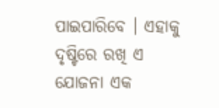ପାଇପାରିବେ । ଏହାକୁ ଦୃଷ୍ଟିରେ ରଖି ଏ ଯୋଜନା ଏକ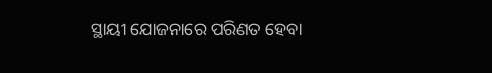ସ୍ଥାୟୀ ଯୋଜନାରେ ପରିଣତ ହେବା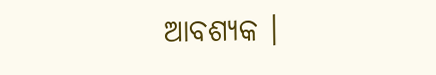ଆବଶ୍ୟକ ।